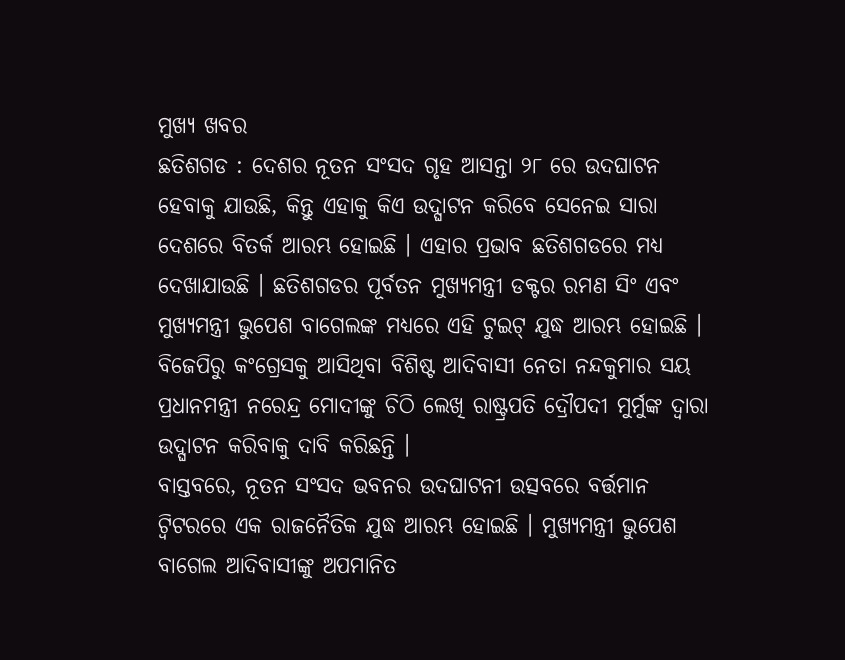ମୁଖ୍ୟ ଖବର
ଛତିଶଗଡ : ଦେଶର ନୂତନ ସଂସଦ ଗୃହ ଆସନ୍ତା ୨୮ ରେ ଉଦଘାଟନ ହେବାକୁ ଯାଉଛି, କିନ୍ତୁ ଏହାକୁ କିଏ ଉଦ୍ଘାଟନ କରିବେ ସେନେଇ ସାରା ଦେଶରେ ବିତର୍କ ଆରମ୍ଭ ହୋଇଛି । ଏହାର ପ୍ରଭାବ ଛତିଶଗଡରେ ମଧ୍ୟ ଦେଖାଯାଉଛି । ଛତିଶଗଡର ପୂର୍ବତନ ମୁଖ୍ୟମନ୍ତ୍ରୀ ଡକ୍ଟର ରମଣ ସିଂ ଏବଂ ମୁଖ୍ୟମନ୍ତ୍ରୀ ଭୁପେଶ ବାଗେଲଙ୍କ ମଧ୍ୟରେ ଏହି ଟୁଇଟ୍ ଯୁଦ୍ଧ ଆରମ୍ଭ ହୋଇଛି । ବିଜେପିରୁ କଂଗ୍ରେସକୁ ଆସିଥିବା ବିଶିଷ୍ଟ ଆଦିବାସୀ ନେତା ନନ୍ଦକୁମାର ସୟ ପ୍ରଧାନମନ୍ତ୍ରୀ ନରେନ୍ଦ୍ର ମୋଦୀଙ୍କୁ ଚିଠି ଲେଖି ରାଷ୍ଟ୍ରପତି ଦ୍ରୌପଦୀ ମୁର୍ମୁଙ୍କ ଦ୍ୱାରା ଉଦ୍ଘାଟନ କରିବାକୁ ଦାବି କରିଛନ୍ତି ।
ବାସ୍ତବରେ, ନୂତନ ସଂସଦ ଭବନର ଉଦଘାଟନୀ ଉତ୍ସବରେ ବର୍ତ୍ତମାନ ଟ୍ୱିଟରରେ ଏକ ରାଜନୈତିକ ଯୁଦ୍ଧ ଆରମ୍ଭ ହୋଇଛି । ମୁଖ୍ୟମନ୍ତ୍ରୀ ଭୁପେଶ ବାଗେଲ ଆଦିବାସୀଙ୍କୁ ଅପମାନିତ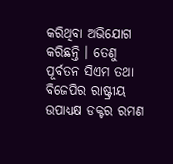କରିଥିବା ଅଭିଯୋଗ କରିଛନ୍ତି । ତେଣୁ ପୂର୍ବତନ ସିଏମ ତଥା ବିଜେପିର ରାଷ୍ଟ୍ରୀୟ ଉପାଧ୍ୟକ୍ଷ ଡକ୍ଟର ରମଣ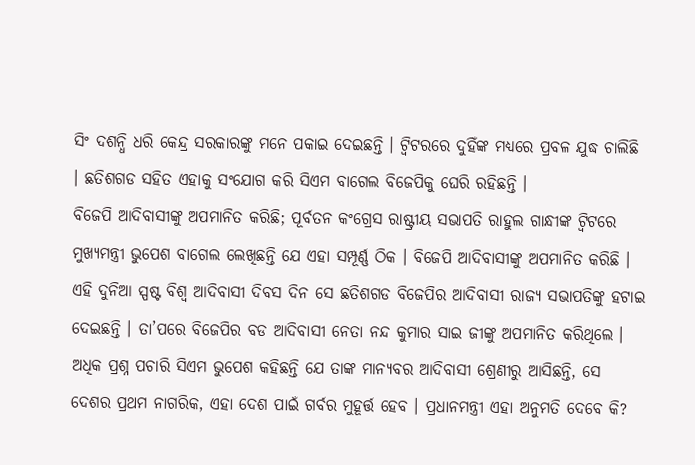ସିଂ ଦଶନ୍ଧି ଧରି କେନ୍ଦ୍ର ସରକାରଙ୍କୁ ମନେ ପକାଇ ଦେଇଛନ୍ତି । ଟ୍ୱିଟରରେ ଦୁହିଁଙ୍କ ମଧ୍ୟରେ ପ୍ରବଳ ଯୁଦ୍ଧ ଚାଲିଛି । ଛତିଶଗଡ ସହିତ ଏହାକୁ ସଂଯୋଗ କରି ସିଏମ ବାଗେଲ ବିଜେପିକୁ ଘେରି ରହିଛନ୍ତି ।
ବିଜେପି ଆଦିବାସୀଙ୍କୁ ଅପମାନିତ କରିଛି; ପୂର୍ବତନ କଂଗ୍ରେସ ରାଷ୍ଟ୍ରୀୟ ସଭାପତି ରାହୁଲ ଗାନ୍ଧୀଙ୍କ ଟ୍ୱିଟରେ ମୁଖ୍ୟମନ୍ତ୍ରୀ ଭୁପେଶ ବାଗେଲ ଲେଖିଛନ୍ତି ଯେ ଏହା ସମ୍ପୂର୍ଣ୍ଣ ଠିକ । ବିଜେପି ଆଦିବାସୀଙ୍କୁ ଅପମାନିତ କରିଛି । ଏହି ଦୁନିଆ ସ୍ପଷ୍ଟ ବିଶ୍ୱ ଆଦିବାସୀ ଦିବସ ଦିନ ସେ ଛତିଶଗଡ ବିଜେପିର ଆଦିବାସୀ ରାଜ୍ୟ ସଭାପତିଙ୍କୁ ହଟାଇ ଦେଇଛନ୍ତି । ତା’ପରେ ବିଜେପିର ବଡ ଆଦିବାସୀ ନେତା ନନ୍ଦ କୁମାର ସାଇ ଜୀଙ୍କୁ ଅପମାନିତ କରିଥିଲେ । ଅଧିକ ପ୍ରଶ୍ନ ପଚାରି ସିଏମ ଭୁପେଶ କହିଛନ୍ତି ଯେ ତାଙ୍କ ମାନ୍ୟବର ଆଦିବାସୀ ଶ୍ରେଣୀରୁ ଆସିଛନ୍ତି, ସେ ଦେଶର ପ୍ରଥମ ନାଗରିକ, ଏହା ଦେଶ ପାଇଁ ଗର୍ବର ମୁହୂର୍ତ୍ତ ହେବ । ପ୍ରଧାନମନ୍ତ୍ରୀ ଏହା ଅନୁମତି ଦେବେ କି?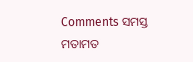Comments ସମସ୍ତ ମତାମତ